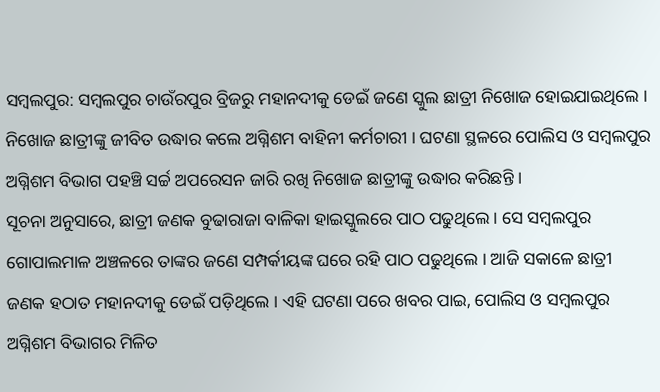ସମ୍ବଲପୁର: ସମ୍ବଲପୁର ଚାଉଁରପୁର ବ୍ରିଜରୁ ମହାନଦୀକୁ ଡେଇଁ ଜଣେ ସ୍କୁଲ ଛାତ୍ରୀ ନିଖୋଜ ହୋଇଯାଇଥିଲେ । ନିଖୋଜ ଛାତ୍ରୀଙ୍କୁ ଜୀବିତ ଉଦ୍ଧାର କଲେ ଅଗ୍ନିଶମ ବାହିନୀ କର୍ମଚାରୀ । ଘଟଣା ସ୍ଥଳରେ ପୋଲିସ ଓ ସମ୍ବଲପୁର ଅଗ୍ନିଶମ ବିଭାଗ ପହଞ୍ଚି ସର୍ଚ୍ଚ ଅପରେସନ ଜାରି ରଖି ନିଖୋଜ ଛାତ୍ରୀଙ୍କୁ ଉଦ୍ଧାର କରିଛନ୍ତି ।
ସୂଚନା ଅନୁସାରେ, ଛାତ୍ରୀ ଜଣକ ବୁଢାରାଜା ବାଳିକା ହାଇସ୍କୁଲରେ ପାଠ ପଢୁଥିଲେ । ସେ ସମ୍ବଲପୁର ଗୋପାଲମାଳ ଅଞ୍ଚଳରେ ତାଙ୍କର ଜଣେ ସମ୍ପର୍କୀୟଙ୍କ ଘରେ ରହି ପାଠ ପଢୁଥିଲେ । ଆଜି ସକାଳେ ଛାତ୍ରୀ ଜଣକ ହଠାତ ମହାନଦୀକୁ ଡେଇଁ ପଡ଼ିଥିଲେ । ଏହି ଘଟଣା ପରେ ଖବର ପାଇ, ପୋଲିସ ଓ ସମ୍ବଲପୁର ଅଗ୍ନିଶମ ବିଭାଗର ମିଳିତ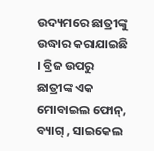ଉଦ୍ୟମରେ ଛାତ୍ରୀଙ୍କୁ ଉଦ୍ଧାର କରାଯାଇଛି । ବ୍ରିଜ ଉପରୁ ଛାତ୍ରୀଙ୍କ ଏକ ମୋବାଇଲ ଫୋନ୍, ବ୍ୟାଗ୍ , ସାଇକେଲ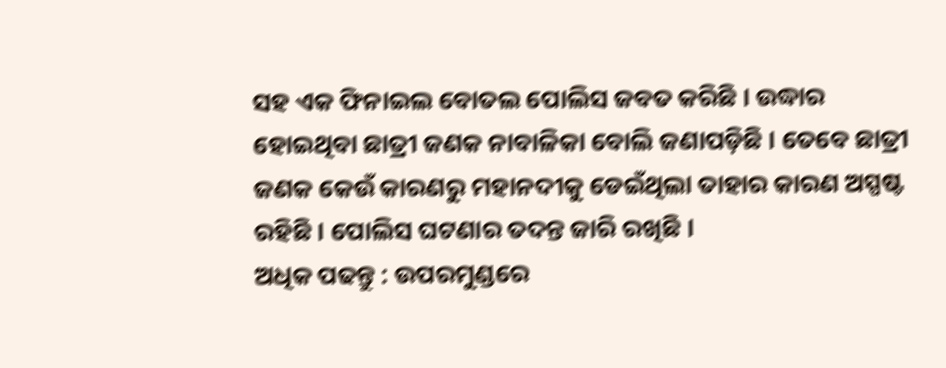ସହ ଏକ ଫିନାଇଲ ବୋତଲ ପୋଲିସ ଜବତ କରିଛି । ଉଦ୍ଧାର ହୋଇଥିବା ଛାତ୍ରୀ ଜଣକ ନାବାଳିକା ବୋଲି ଜଣାପଡ଼ିଛି । ତେବେ ଛାତ୍ରୀ ଜଣକ କେଉଁ କାରଣରୁ ମହାନଦୀକୁ ଡେଇଁଥିଲା ତାହାର କାରଣ ଅସ୍ପଷ୍ଟ ରହିଛି । ପୋଲିସ ଘଟଣାର ତଦନ୍ତ ଜାରି ରଖିଛି ।
ଅଧିକ ପଢନ୍ତୁ : ଉପରମୁଣ୍ଡରେ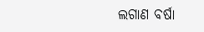ଲଗାଣ ବର୍ଷା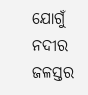ଯୋଗୁଁ ନଦୀର ଜଳସ୍ତର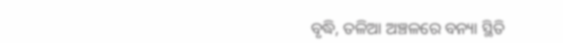ବୃଦ୍ଧି, ତଳିଆ ଅଞ୍ଚଳରେ ବନ୍ୟା ସ୍ଥିତି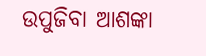ଉପୁଜିବା ଆଶଙ୍କା